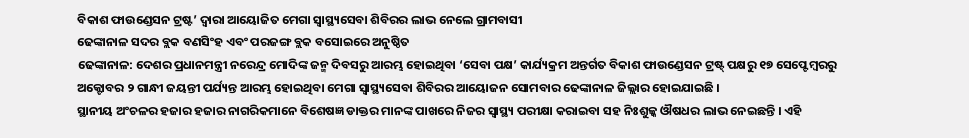ବିକାଶ ଫାଉଣ୍ଡେସନ ଟ୍ରଷ୍ଟ’ ଦ୍ୱାରା ଆୟୋଜିତ ମେଗା ସ୍ୱାସ୍ଥ୍ୟସେବା ଶିବିରର ଲାଭ ନେଲେ ଗ୍ରାମବାସୀ
ଢେଙ୍କାନାଳ ସଦର ବ୍ଲକ ବଣସିଂହ ଏବଂ ପରଜଙ୍ଗ ବ୍ଲକ ବସୋଇରେ ଅନୁଷ୍ଠିତ
ଢେଙ୍କାନାଳ: ଦେଶର ପ୍ରଧାନମନ୍ତ୍ରୀ ନରେନ୍ଦ୍ର ମୋଦିଙ୍କ ଜନ୍ମ ଦିବସରୁ ଆରମ୍ଭ ହୋଇଥିବା ‘ସେବା ପକ୍ଷ’ କାର୍ଯ୍ୟକ୍ରମ ଅନ୍ତର୍ଗତ ବିକାଶ ଫାଉଣ୍ଡେସନ ଟ୍ରଷ୍ଟ୍ ପକ୍ଷରୁ ୧୭ ସେପ୍ଟେମ୍ବରରୁ ଅକ୍ଟୋବର ୨ ଗାନ୍ଧୀ ଜୟନ୍ତୀ ପର୍ଯ୍ୟନ୍ତ ଆରମ୍ଭ ହୋଇଥିବା ମେଗା ସ୍ୱାସ୍ଥ୍ୟସେବା ଶିବିରର ଆୟୋଜନ ସୋମବାର ଢେଙ୍କାନାଳ ଜିଲ୍ଲାର ହୋଇଯାଇଛି ।
ସ୍ଥାନୀୟ ଅଂଚଳର ହଜାର ହଜାର ନାଗରିକମାନେ ବିଶେଷଜ୍ଞ ଡାକ୍ତର ମାନଙ୍କ ପାଖରେ ନିଜର ସ୍ୱାସ୍ଥ୍ୟ ପରୀକ୍ଷା କରାଇବା ସହ ନିଃଶୁଳ୍କ ଔଷଧର ଲାଭ ନେଇଛନ୍ତି । ଏହି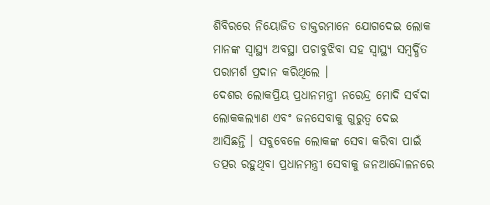ଶିବିରରେ ନିୟୋଜିତ ଡାକ୍ତରମାନେ ଯୋଗଦେଇ ଲୋକ ମାନଙ୍କ ସ୍ୱାସ୍ଥ୍ୟ ଅବସ୍ଥା ପଚାବୁଝିବା ସହ ସ୍ୱାସ୍ଥ୍ୟ ସମ୍ବର୍ଦ୍ଧିତ ପରାମର୍ଶ ପ୍ରଦାନ କରିଥିଲେ ।
ଦେଶର ଲୋକପ୍ରିୟ ପ୍ରଧାନମନ୍ତ୍ରୀ ନରେନ୍ଦ୍ର ମୋଦି ସର୍ବଦା ଲୋକକଲ୍ୟାଣ ଏବଂ ଜନସେବାକୁ ଗୁରୁତ୍ୱ ଦେଇ ଆସିଛନ୍ତି । ସବୁବେଳେ ଲୋକଙ୍କ ସେବା କରିବା ପାଇଁ ତତ୍ପର ରହୁଥିବା ପ୍ରଧାନମନ୍ତ୍ରୀ ସେବାକୁ ଜନଆନ୍ଦୋଳନରେ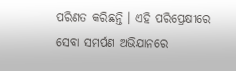ପରିଣତ କରିଛନ୍ତି । ଏହି ପରିପ୍ରେକ୍ଷୀରେ ସେବା ସମର୍ପଣ ଅଭିଯାନରେ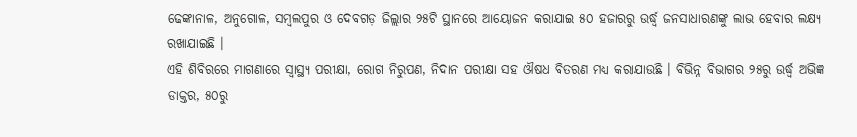ଢେଙ୍କାନାଳ, ଅନୁଗୋଳ, ସମ୍ବଲପୁର ଓ ଦେବଗଡ଼ ଜିଲ୍ଲାର ୨୫ଟି ସ୍ଥାନରେ ଆୟୋଜନ କରାଯାଇ ୫୦ ହଜାରରୁ ଉର୍ଦ୍ଧ୍ୱ ଜନସାଧାରଣଙ୍କୁ ଲାଭ ହେବାର ଲକ୍ଷ୍ୟ ରଖାଯାଇଛି ।
ଏହି ଶିବିରରେ ମାଗଣାରେ ସ୍ୱାସ୍ଥ୍ୟ ପରୀକ୍ଷା, ରୋଗ ନିରୁପଣ, ନିଦାନ ପରୀକ୍ଷା ସହ ଔଷଧ ବିତରଣ ମଧ୍ୟ କରାଯାଉଛି । ବିଭିନ୍ନ ବିଭାଗର ୨୫ରୁ ଉର୍ଦ୍ଧ୍ୱ ଅଭିଜ୍ଞ ଡାକ୍ତର, ୫୦ରୁ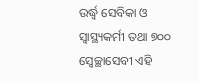ଉର୍ଦ୍ଧ୍ୱ ସେବିକା ଓ ସ୍ୱାସ୍ଥ୍ୟକର୍ମୀ ତଥା ୭୦୦ ସ୍ୱେଚ୍ଛାସେବୀ ଏହି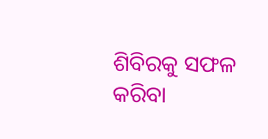ଶିବିରକୁ ସଫଳ କରିବା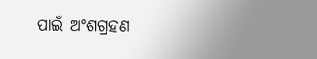ପାଇଁ ଅଂଶଗ୍ରହଣ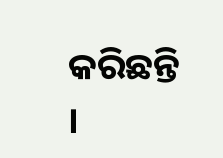କରିଛନ୍ତି ।